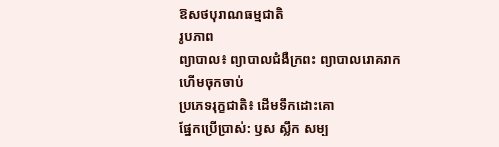ឱសថបុរាណធម្មជាតិ
រូបភាព
ព្យាបាល៖ ព្យាបាលជំងឺក្រពះ ព្យាបាលរោគរាក ហើមចុកចាប់
ប្រភេទរុក្ខជាតិ៖ ដើមទឹកដោះគោ
ផ្នែកប្រើប្រាស់: ឫស ស្លឹក សម្ប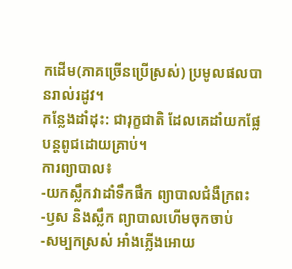កដើម(ភាគច្រើនប្រើស្រស់) ប្រមូលផលបានរាល់រដូវ។
កន្លែងដាំដុះ: ជារុក្ខជាតិ ដែលគេដាំយកផ្លែ បន្តពូជដោយគ្រាប់។
ការព្យាបាល៖
-យកស្លឹកវាដាំទឹកផឹក ព្យាបាលជំងឺក្រពះ
-ឫស និងស្លឹក ព្យាបាលហើមចុកចាប់
-សម្បកស្រស់ អាំងភ្លើងអោយ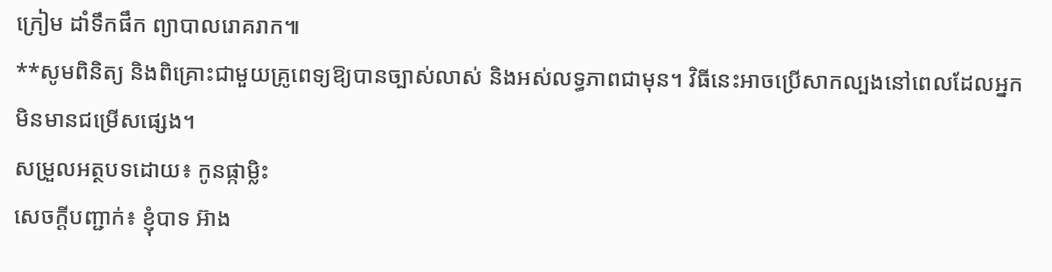ក្រៀម ដាំទឹកផឹក ព្យាបាលរោគរាក៕
**សូមពិនិត្យ និងពិគ្រោះជាមួយគ្រូពេទ្យឱ្យបានច្បាស់លាស់ និងអស់លទ្ធភាពជាមុន។ វិធីនេះអាចប្រើសាកល្បងនៅពេលដែលអ្នកមិនមានជម្រើសផ្សេង។
សម្រួលអត្ថបទដោយ៖ កូនផ្កាម្លិះ
សេចក្តីបញ្ជាក់៖ ខ្ញុំបាទ អ៊ាង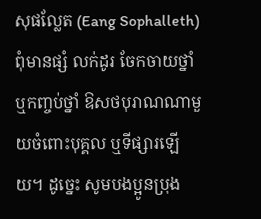សុផល្លែត (Eang Sophalleth) ពុំមានផ្សំ លក់ដូរ ចែកចាយថ្នាំ ឬកញ្ចប់ថ្នាំ ឱសថបុរាណណាមួយចំពោះបុគ្គល ឬទីផ្សារឡើយ។ ដូច្នេះ សូមបងប្អូនប្រុង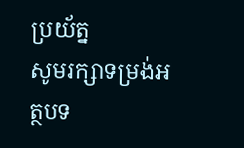ប្រយ័ត្ន
សូមរក្សាទម្រង់អត្ថបទ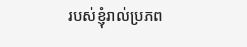របស់ខ្ញុំរាល់ប្រភព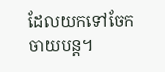ដែលយកទៅចែកចាយបន្ត។